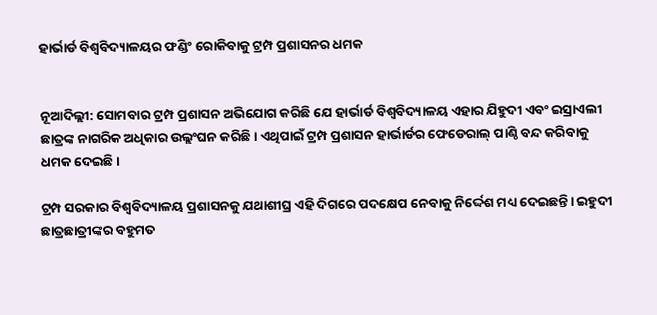ହାର୍ଭାର୍ଡ ବିଶ୍ୱବିଦ୍ୟାଳୟର ଫଣ୍ଡିଂ ରୋକିବାକୁ ଟ୍ରମ୍ପ ପ୍ରଶାସନର ଧମକ


ନୂଆଦିଲ୍ଲୀ: ସୋମବାର ଟ୍ରମ୍ପ ପ୍ରଶାସନ ଅଭିଯୋଗ କରିଛି ଯେ ହାର୍ଭାର୍ଡ ବିଶ୍ୱବିଦ୍ୟାଳୟ ଏହାର ଯିହୁଦୀ ଏବଂ ଇସ୍ରାଏଲୀ ଛାତ୍ରଙ୍କ ନାଗରିକ ଅଧିକାର ଉଲ୍ଲଂଘନ କରିଛି। ଏଥିପାଇଁ ଟ୍ରମ୍ପ ପ୍ରଶାସନ ହାର୍ଭାର୍ଡର ଫେଡେରାଲ୍ ପାଣ୍ଠି ବନ୍ଦ କରିବାକୁ ଧମକ ଦେଇଛି।

ଟ୍ରମ୍ପ ସରକାର ବିଶ୍ୱବିଦ୍ୟାଳୟ ପ୍ରଶାସନକୁ ଯଥାଶୀଘ୍ର ଏହି ଦିଗରେ ପଦକ୍ଷେପ ନେବାକୁ ନିର୍ଦ୍ଦେଶ ମଧ୍ୟ ଦେଇଛନ୍ତି। ଇହୁଦୀ ଛାତ୍ରଛାତ୍ରୀଙ୍କର ବହୁମତ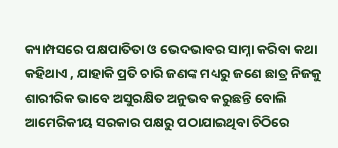କ୍ୟାମ୍ପସରେ ପକ୍ଷପାତିତା ଓ ଭେଦଭାବର ସାମ୍ନା କରିବା କଥା କହିଥାଏ , ଯାହାକି ପ୍ରତି ଚାରି ଜଣଙ୍କ ମଧ୍ୟରୁ ଜଣେ ଛାତ୍ର ନିଜକୁ ଶାରୀରିକ ଭାବେ ଅସୁରକ୍ଷିତ ଅନୁଭବ କରୁଛନ୍ତି ବୋଲି ଆମେରିକୀୟ ସରକାର ପକ୍ଷରୁ ପଠାଯାଇଥିବା ଚିଠିରେ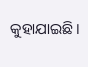କୁହାଯାଇଛି।